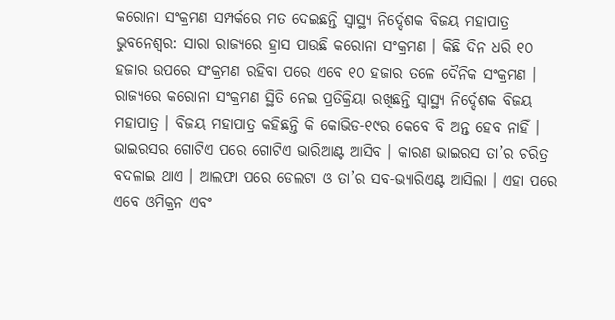କରୋନା ସଂକ୍ରମଣ ସମ୍ପର୍କରେ ମତ ଦେଇଛନ୍ତି ସ୍ୱାସ୍ଥ୍ୟ ନିର୍ଦ୍ଦେଶକ ବିଜୟ ମହାପାତ୍ର
ଭୁବନେଶ୍ୱର: ସାରା ରାଜ୍ୟରେ ହ୍ରାସ ପାଉଛି କରୋନା ସଂକ୍ରମଣ । କିଛି ଦିନ ଧରି ୧୦ ହଜାର ଉପରେ ସଂକ୍ରମଣ ରହିବା ପରେ ଏବେ ୧୦ ହଜାର ତଳେ ଦୈନିକ ସଂକ୍ରମଣ । ରାଜ୍ୟରେ କରୋନା ସଂକ୍ରମଣ ସ୍ଥିତି ନେଇ ପ୍ରତିକ୍ରିୟା ରଖିଛନ୍ତି ସ୍ୱାସ୍ଥ୍ୟ ନିର୍ଦ୍ଦେଶକ ବିଜୟ ମହାପାତ୍ର । ବିଜୟ ମହାପାତ୍ର କହିଛନ୍ତି କି କୋଭିଡ-୧୯ର କେବେ ବି ଅନ୍ତ ହେବ ନାହିଁ । ଭାଇରସର ଗୋଟିଏ ପରେ ଗୋଟିଏ ଭାରିଆଣ୍ଟ ଆସିବ । କାରଣ ଭାଇରସ ତା’ର ଚରିତ୍ର ବଦଳାଇ ଥାଏ । ଆଲଫା ପରେ ଡେଲଟା ଓ ତା’ର ସବ-ଭ୍ୟାରିଏଣ୍ଟ ଆସିଲା । ଏହା ପରେ ଏବେ ଓମିକ୍ରନ ଏବଂ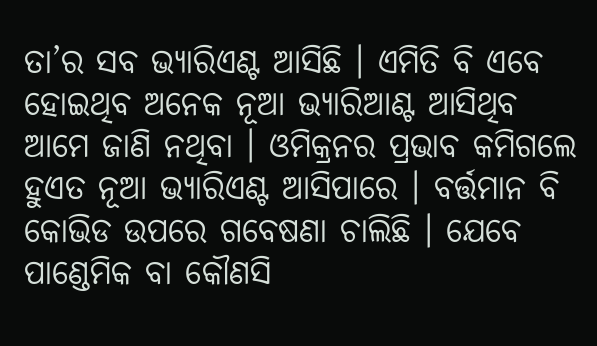ତା’ର ସବ ଭ୍ୟାରିଏଣ୍ଟ ଆସିଛି । ଏମିତି ବି ଏବେ ହୋଇଥିବ ଅନେକ ନୂଆ ଭ୍ୟାରିଆଣ୍ଟ ଆସିଥିବ ଆମେ ଜାଣି ନଥିବା । ଓମିକ୍ରନର ପ୍ରଭାବ କମିଗଲେ ହୁଏତ ନୂଆ ଭ୍ୟାରିଏଣ୍ଟ ଆସିପାରେ । ବର୍ତ୍ତମାନ ବି କୋଭିଡ ଉପରେ ଗବେଷଣା ଚାଲିଛି । ଯେବେ ପାଣ୍ଡେମିକ ବା କୌଣସି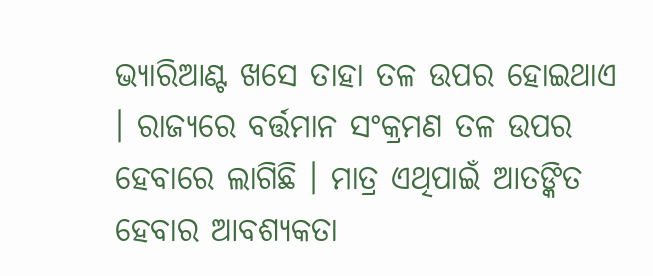ଭ୍ୟାରିଆଣ୍ଟ ଖସେ ତାହା ତଳ ଉପର ହୋଇଥାଏ । ରାଜ୍ୟରେ ବର୍ତ୍ତମାନ ସଂକ୍ରମଣ ତଳ ଉପର ହେବାରେ ଲାଗିଛି । ମାତ୍ର ଏଥିପାଇଁ ଆତଙ୍କିତ ହେବାର ଆବଶ୍ୟକତା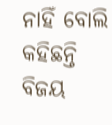ନାହିଁ ବୋଲି କହିଛନ୍ତି ବିଜୟ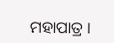ମହାପାତ୍ର ।